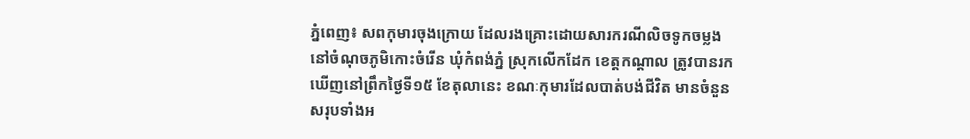ភ្នំពេញ៖ សពកុមារចុងក្រោយ ដែលរងគ្រោះដោយសារករណីលិចទូកចម្លង នៅចំណុចភូមិកោះចំរើន ឃុំកំពង់ភ្នំ ស្រុកលើកដែក ខេត្តកណ្ដាល ត្រូវបានរកឃើញនៅព្រឹកថ្ងៃទី១៥ ខែតុលានេះ ខណៈកុមារដែលបាត់បង់ជីវិត មានចំនួនសរុបទាំងអ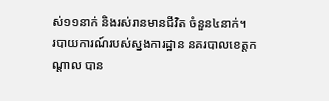ស់១១នាក់ និងរស់រានមានជីវិត ចំនួន៤នាក់។
របាយការណ៍របស់ស្នងការដ្ឋាន នគរបាលខេត្តកណ្ដាល បាន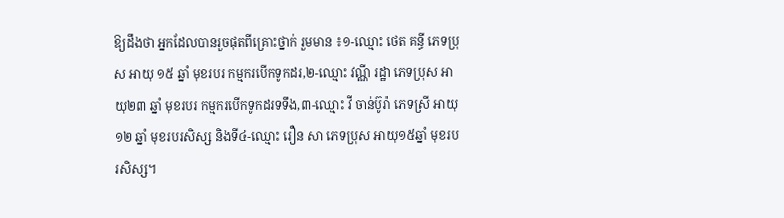ឱ្យដឹងថា អ្នកដែលបានរួចផុតពីគ្រោះថ្នាក់ រួមមាន ៖១-ឈ្មោះ ថេត គន្ធី ភេទប្រុស អាយុ ១៥ ឆ្នាំ មុខរបរ កម្មករបើកទូកដរ,២-ឈ្មោះ វណ្ណី រដ្ឋា ភេទប្រុស អាយុ២៣ ឆ្នាំ មុខរបរ កម្មករបើកទូកដរទទឹង,៣-ឈ្មោះ វី ចាន់ប៊ូរ៉ា ភេទស្រី អាយុ ១២ ឆ្នាំ មុខរបរសិស្ស និងទី៤-ឈ្មោះ រឿន សា ភេទប្រុស អាយុ១៥ឆ្នាំ មុខរបរសិស្ស។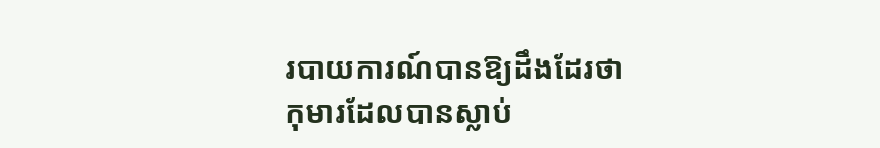របាយការណ៍បានឱ្យដឹងដែរថា កុមារដែលបានស្លាប់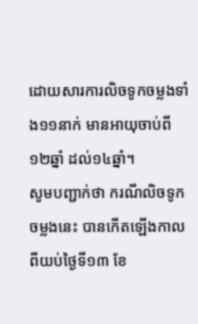ដោយសារការលិចទូកចម្លងទាំង១១នាក់ មានអាយុចាប់ពី១២ឆ្នាំ ដល់១៤ឆ្នាំ។
សូមបញ្ជាក់ថា ករណីលិចទូកចម្លងនេះ បានកើតឡើងកាលពីយប់ថ្ងៃទី១៣ ខែ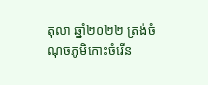តុលា ឆ្នាំ២០២២ ត្រង់ចំណុចភូមិកោះចំរើន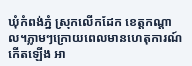ឃុំកំពង់ភ្នំ ស្រុកលើកដែក ខេត្តកណ្ដាល។ភ្លាមៗក្រោយពេលមានហេតុការណ៍កើតឡើង អា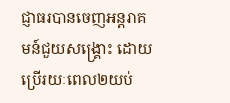ជ្ញាធរបានចេញអន្តរាគមន៍ជួយសង្រ្គោះ ដោយប្រើរយៈពេល២យប់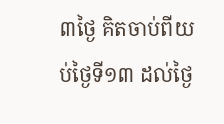៣ថ្ងៃ គិតចាប់ពីយប់ថ្ងៃទី១៣ ដល់ថ្ងៃ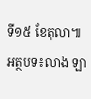ទី១៥ ខែតុលា៕
អត្ថបទ៖លាង ឡា